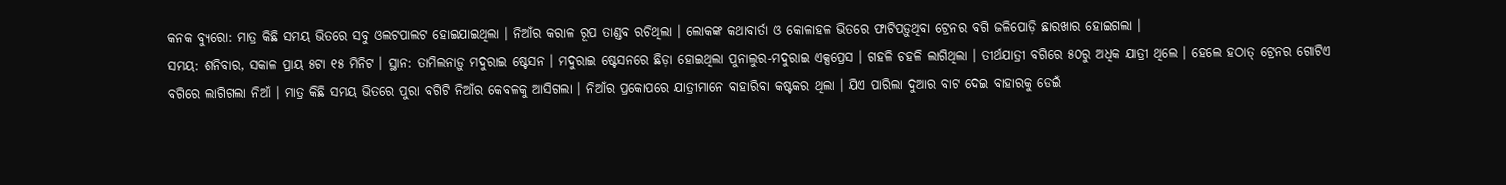କନକ ବ୍ୟୁରୋ: ମାତ୍ର କିଛି ସମୟ ଭିତରେ ସବୁ ଓଲଟପାଲଟ ହୋଇଯାଇଥିଲା । ନିଆଁର କରାଳ ରୂପ ତାଣ୍ଡବ ରଚିଥିଲା । ଲୋକଙ୍କ କଥାବାର୍ତା ଓ କୋଳାହଳ ଭିତରେ ଫାଟିପଡ଼ୁଥିବା ଟ୍ରେନର ବଗି ଜଳିପୋଡ଼ି ଛାରଖାର ହୋଇଗଲା ।
ସମୟ: ଶନିବାର, ସକାଳ ପ୍ରାୟ ୫ଟା ୧୫ ମିନିଟ । ସ୍ଥାନ: ତାମିଲନାଡ଼ୁ ମଦୁରାଇ ଷ୍ଟେସନ । ମଦୁରାଇ ଷ୍ଟେସନରେ ଛିଡ଼ା ହୋଇଥିଲା ପୁନାଲୁର-ମଦୁରାଇ ଏକ୍ସପ୍ରେସ । ଗହଳି ଚହଳି ଲାଗିଥିଲା । ତୀର୍ଥଯାତ୍ରୀ ବଗିରେ ୫୦ରୁ ଅଧିକ ଯାତ୍ରୀ ଥିଲେ । ହେଲେ ହଠାତ୍ ଟ୍ରେନର ଗୋଟିଏ ବଗିରେ ଲାଗିଗଲା ନିଆଁ । ମାତ୍ର କିଛି ସମୟ ଭିତରେ ପୁରା ବଗିଟି ନିଆଁର କେବଳକୁ ଆସିଗଲା । ନିଆଁର ପ୍ରକୋପରେ ଯାତ୍ରୀମାନେ ବାହାରିବା କଷ୍ଟକର ଥିଲା । ଯିଏ ପାରିଲା ଦୁଆର ବାଟ ଦେଇ ବାହାରକୁ ଡେଇଁ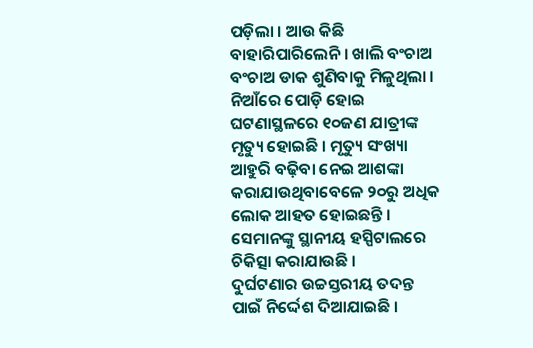ପଡ଼ିଲା । ଆଉ କିଛି ବାହାରିପାରିଲେନି । ଖାଲି ବଂଚାଅ ବଂଚାଅ ଡାକ ଶୁଣିବାକୁ ମିଳୁଥିଲା । ନିଆଁରେ ପୋଡ଼ି ହୋଇ ଘଟଣାସ୍ଥଳରେ ୧୦ଜଣ ଯାତ୍ରୀଙ୍କ ମୃତ୍ୟୁ ହୋଇଛି । ମୃତ୍ୟୁ ସଂଖ୍ୟା ଆହୁରି ବଢ଼ିବା ନେଇ ଆଶଙ୍କା କରାଯାଉଥିବାବେଳେ ୨୦ରୁ ଅଧିକ ଲୋକ ଆହତ ହୋଇଛନ୍ତି । ସେମାନଙ୍କୁ ସ୍ଥାନୀୟ ହସ୍ପିଟାଲରେ ଚିକିତ୍ସା କରାଯାଉଛି ।
ଦୁର୍ଘଟଣାର ଉଚ୍ଚସ୍ତରୀୟ ତଦନ୍ତ ପାଇଁ ନିର୍ଦ୍ଦେଶ ଦିଆଯାଇଛି ।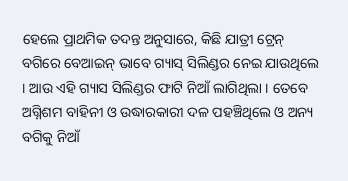ହେଲେ ପ୍ରାଥମିକ ତଦନ୍ତ ଅନୁସାରେ, କିଛି ଯାତ୍ରୀ ଟ୍ରେନ୍ ବଗିରେ ବେଆଇନ୍ ଭାବେ ଗ୍ୟାସ୍ ସିଲିଣ୍ଡର ନେଇ ଯାଉଥିଲେ । ଆଉ ଏହି ଗ୍ୟାସ ସିଲିଣ୍ଡର ଫାଟି ନିଆଁ ଲାଗିଥିଲା । ତେବେ ଅଗ୍ନିଶମ ବାହିନୀ ଓ ଉଦ୍ଧାରକାରୀ ଦଳ ପହଞ୍ଚିଥିଲେ ଓ ଅନ୍ୟ ବଗିକୁ ନିଆଁ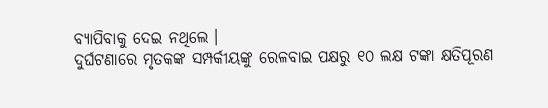ବ୍ୟାପିବାକୁ ଦେଇ ନଥିଲେ ।
ଦୁର୍ଘଟଣାରେ ମୃତକଙ୍କ ସମ୍ପର୍କୀୟଙ୍କୁ ରେଳବାଇ ପକ୍ଷରୁ ୧୦ ଲକ୍ଷ ଟଙ୍କା କ୍ଷତିପୂରଣ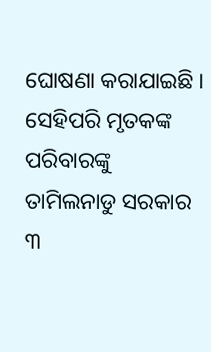ଘୋଷଣା କରାଯାଇଛି । ସେହିପରି ମୃତକଙ୍କ ପରିବାରଙ୍କୁ ତାମିଲନାଡୁ ସରକାର ୩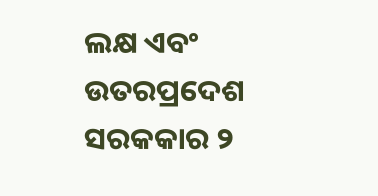ଲକ୍ଷ ଏବଂ ଉତରପ୍ରଦେଶ ସରକକାର ୨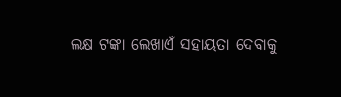ଲକ୍ଷ ଟଙ୍କା ଲେଖାଏଁ ସହାୟତା ଦେବାକୁ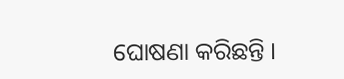ଘୋଷଣା କରିଛନ୍ତି ।